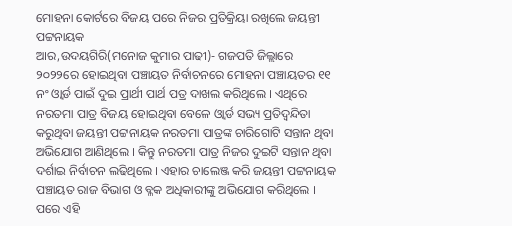ମୋହନା କୋର୍ଟରେ ବିଜୟ ପରେ ନିଜର ପ୍ରତିକ୍ରିୟା ରଖିଲେ ଜୟନ୍ତୀ ପଟ୍ଟନାୟକ
ଆର,ଉଦୟଗିରି(ମନୋଜ କୁମାର ପାଢୀ)- ଗଜପତି ଜିଲ୍ଲାରେ ୨୦୨୨ରେ ହୋଇଥିବା ପଞ୍ଚାୟତ ନିର୍ବାଚନରେ ମୋହନା ପଞ୍ଚାୟତର ୧୧ ନଂ ଓ୍ବାର୍ଡ ପାଇଁ ଦୁଇ ପ୍ରାର୍ଥୀ ପାର୍ଥ ପତ୍ର ଦାଖଲ କରିଥିଲେ । ଏଥିରେ ନରତମା ପାତ୍ର ବିଜୟ ହୋଇଥିବା ବେଳେ ଓ୍ବାର୍ଡ ସଭ୍ୟ ପ୍ରତିଦ୍ବନ୍ଦିତା କରୁଥିବା ଜୟନ୍ତୀ ପଟ୍ଟନାୟକ ନରତମା ପାତ୍ରଙ୍କ ଚାରିଗୋଟି ସନ୍ତାନ ଥିବା ଅଭିଯୋଗ ଆଣିଥିଲେ । କିନ୍ତୁ ନରତମା ପାତ୍ର ନିଜର ଦୁଇଟି ସନ୍ତାନ ଥିବା ଦର୍ଶାଇ ନିର୍ବାଚନ ଲଢିଥିଲେ । ଏହାର ଚାଲେଞ୍ଜ କରି ଜୟନ୍ତୀ ପଟ୍ଟନାୟକ ପଞ୍ଚାୟତ ରାଜ ବିଭାଗ ଓ ବ୍ଳକ ଅଧିକାରୀଙ୍କୁ ଅଭିଯୋଗ କରିଥିଲେ । ପରେ ଏହି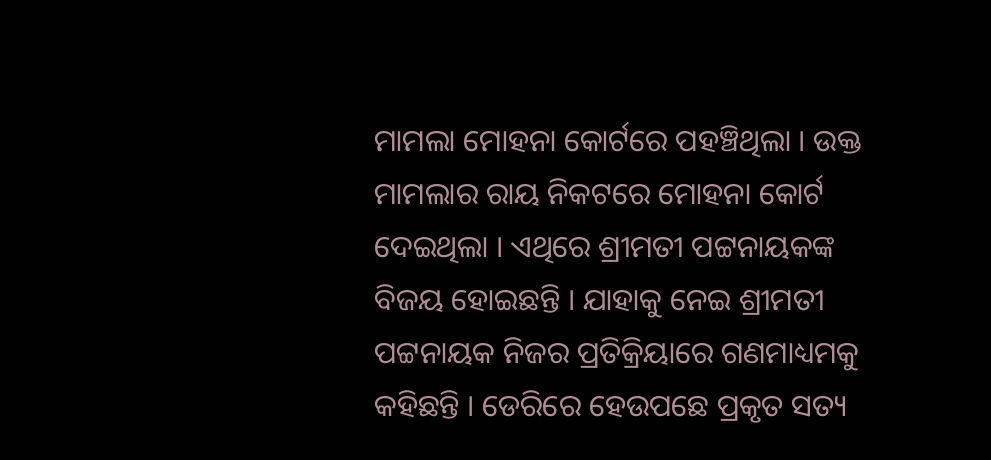ମାମଲା ମୋହନା କୋର୍ଟରେ ପହଞ୍ଚିଥିଲା । ଉକ୍ତ ମାମଲାର ରାୟ ନିକଟରେ ମୋହନା କୋର୍ଟ ଦେଇଥିଲା । ଏଥିରେ ଶ୍ରୀମତୀ ପଟ୍ଟନାୟକଙ୍କ ବିଜୟ ହୋଇଛନ୍ତି । ଯାହାକୁ ନେଇ ଶ୍ରୀମତୀ ପଟ୍ଟନାୟକ ନିଜର ପ୍ରତିକ୍ରିୟାରେ ଗଣମାଧ୍ୟମକୁ କହିଛନ୍ତି । ଡେରିରେ ହେଉପଛେ ପ୍ରକୃତ ସତ୍ୟ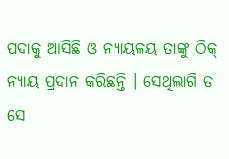ପଦାକୁ ଆସିଛି ଓ ନ୍ୟାୟଳୟ ତାଙ୍କୁ ଠିକ୍ ନ୍ୟାୟ ପ୍ରଦାନ କରିଛନ୍ତି । ସେଥିଲାଗି ତ ସେ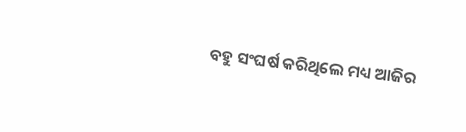ବହୁ ସଂଘର୍ଷ କରିଥିଲେ ମଧ୍ୟ ଆଜିର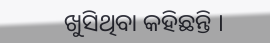ଖୁସିଥିବା କହିଛନ୍ତି ।